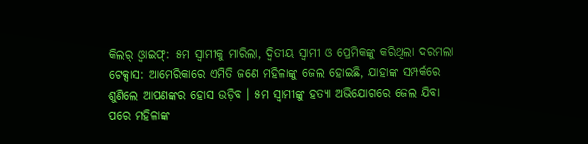କିଲର୍ ଓ୍ବାଇଫ୍: ୫ମ ସ୍ବାମୀକୁ ମାରିଲା, ଦ୍ବିତୀୟ ସ୍ବାମୀ ଓ ପ୍ରେମିକଙ୍କୁ କରିଥିଲା ଦରମଲା
ଟେକ୍ସାସ: ଆମେରିକାରେ ଏମିତି ଜଣେ ମହିଳାଙ୍କୁ ଜେଲ ହୋଇଛି, ଯାହାଙ୍କ ସମ୍ପର୍କରେ ଶୁଣିଲେ ଆପଣଙ୍କର ହୋସ ଉଡ଼ିବ । ୫ମ ସ୍ବାମୀଙ୍କୁ ହତ୍ୟା ଅଭିଯୋଗରେ ଜେଲ ଯିବା ପରେ ମହିଳାଙ୍କ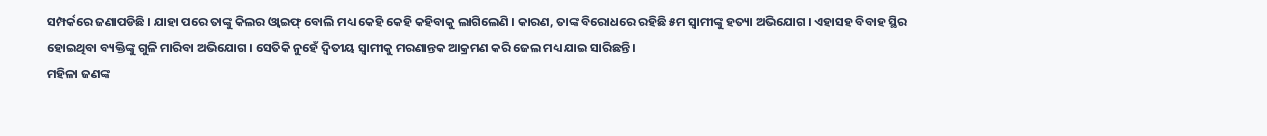ସମ୍ପର୍କରେ ଜଣାପଡିଛି । ଯାହା ପରେ ତାଙ୍କୁ କିଲର ଓ୍ବାଇଫ୍ ବୋଲି ମଧ୍ୟ କେହି କେହି କହିବାକୁ ଲାଗିଲେଣି । କାରଣ, ତାଙ୍କ ବିରୋଧରେ ରହିଛି ୫ମ ସ୍ବାମୀଙ୍କୁ ହତ୍ୟା ଅଭିଯୋଗ । ଏହାସହ ବିବାହ ସ୍ଥିର ହୋଇଥିବା ବ୍ୟକ୍ତିଙ୍କୁ ଗୁଳି ମାରିବା ଅଭିଯୋଗ । ସେତିକି ନୁହେଁ ଦ୍ବିତୀୟ ସ୍ବାମୀକୁ ମରଣାନ୍ତକ ଆକ୍ରମଣ କରି ଜେଲ ମଧ୍ୟ ଯାଇ ସାରିଛନ୍ତି ।
ମହିଳା ଜଣଙ୍କ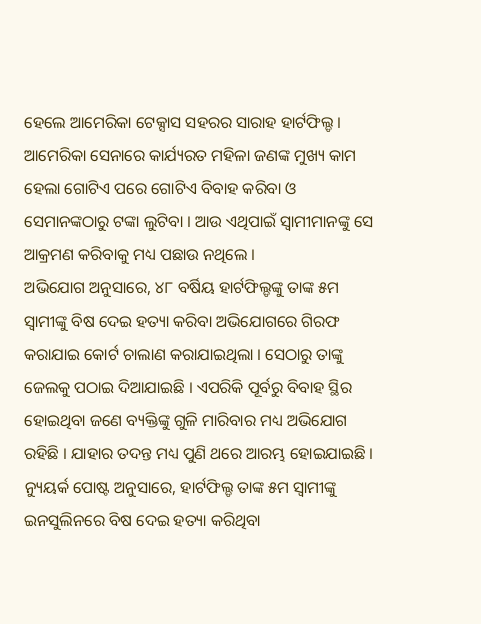ହେଲେ ଆମେରିକା ଟେକ୍ସାସ ସହରର ସାରାହ ହାର୍ଟଫିଲ୍ଡ । ଆମେରିକା ସେନାରେ କାର୍ଯ୍ୟରତ ମହିଳା ଜଣଙ୍କ ମୁଖ୍ୟ କାମ ହେଲା ଗୋଟିଏ ପରେ ଗୋଟିଏ ବିବାହ କରିବା ଓ ସେମାନଙ୍କଠାରୁ ଟଙ୍କା ଲୁଟିବା । ଆଉ ଏଥିପାଇଁ ସ୍ବାମୀମାନଙ୍କୁ ସେ ଆକ୍ରମଣ କରିବାକୁ ମଧ୍ୟ ପଛାଉ ନଥିଲେ ।
ଅଭିଯୋଗ ଅନୁସାରେ, ୪୮ ବର୍ଷିୟ ହାର୍ଟଫିଲ୍ଡଙ୍କୁ ତାଙ୍କ ୫ମ ସ୍ବାମୀଙ୍କୁ ବିଷ ଦେଇ ହତ୍ୟା କରିବା ଅଭିଯୋଗରେ ଗିରଫ କରାଯାଇ କୋର୍ଟ ଚାଲାଣ କରାଯାଇଥିଲା । ସେଠାରୁ ତାଙ୍କୁ ଜେଲକୁ ପଠାଇ ଦିଆଯାଇଛି । ଏପରିକି ପୂର୍ବରୁ ବିବାହ ସ୍ଥିର ହୋଇଥିବା ଜଣେ ବ୍ୟକ୍ତିଙ୍କୁ ଗୁଳି ମାରିବାର ମଧ୍ୟ ଅଭିଯୋଗ ରହିଛି । ଯାହାର ତଦନ୍ତ ମଧ୍ୟ ପୁଣି ଥରେ ଆରମ୍ଭ ହୋଇଯାଇଛି ।
ନ୍ୟୁୟର୍କ ପୋଷ୍ଟ ଅନୁସାରେ, ହାର୍ଟଫିଲ୍ଡ ତାଙ୍କ ୫ମ ସ୍ବାମୀଙ୍କୁ ଇନସୁଲିନରେ ବିଷ ଦେଇ ହତ୍ୟା କରିଥିବା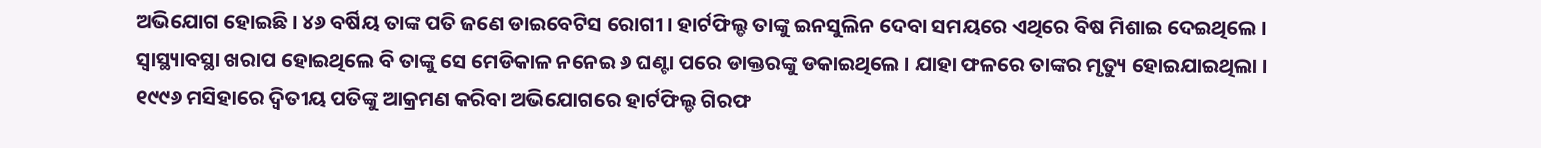ଅଭିଯୋଗ ହୋଇଛି । ୪୬ ବର୍ଷିୟ ତାଙ୍କ ପତି ଜଣେ ଡାଇବେଟିସ ରୋଗୀ । ହାର୍ଟଫିଲ୍ଡ ତାଙ୍କୁ ଇନସୁଲିନ ଦେବା ସମୟରେ ଏଥିରେ ବିଷ ମିଶାଇ ଦେଇଥିଲେ । ସ୍ବାସ୍ଥ୍ୟାବସ୍ଥା ଖରାପ ହୋଇଥିଲେ ବି ତାଙ୍କୁ ସେ ମେଡିକାଳ ନନେଇ ୬ ଘଣ୍ଟା ପରେ ଡାକ୍ତରଙ୍କୁ ଡକାଇଥିଲେ । ଯାହା ଫଳରେ ତାଙ୍କର ମୃତ୍ୟୁ ହୋଇଯାଇଥିଲା ।
୧୯୯୬ ମସିହାରେ ଦ୍ବିତୀୟ ପତିଙ୍କୁ ଆକ୍ରମଣ କରିବା ଅଭିଯୋଗରେ ହାର୍ଟଫିଲ୍ଡ ଗିରଫ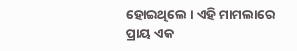ହୋଇଥିଲେ । ଏହି ମାମଲାରେ ପ୍ରାୟ ଏକ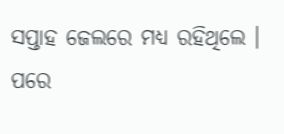ସପ୍ତାହ ଜେଲରେ ମଧ୍ୟ ରହିଥିଲେ । ପରେ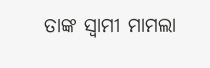ତାଙ୍କ ସ୍ବାମୀ ମାମଲା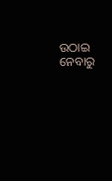ଉଠାଇ ନେବାରୁ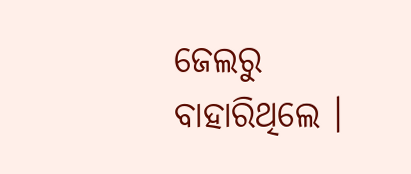ଜେଲରୁ ବାହାରିଥିଲେ ।